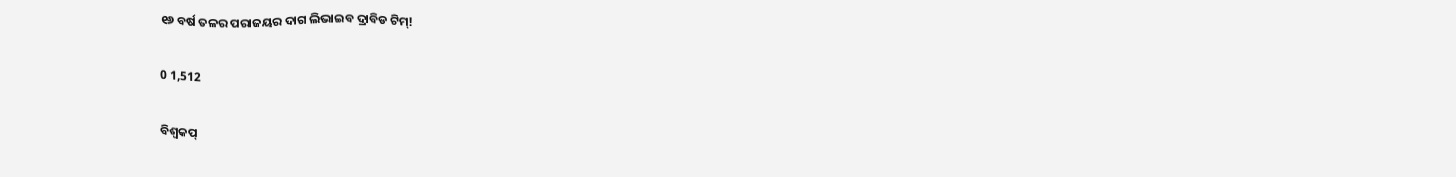୧୬ ବର୍ଷ ତଳର ପରାଜୟର ଦାଗ ଲିଭାଇବ ଦ୍ରାବିଡ ଟିମ୍‌!

0 1,512

ବିଶ୍ୱକପ୍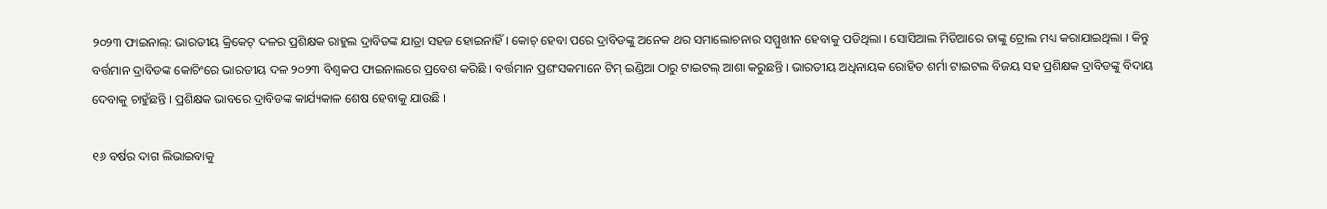୨୦୨୩ ଫାଇନାଲ୍‌: ଭାରତୀୟ କ୍ରିକେଟ୍ ଦଳର ପ୍ରଶିକ୍ଷକ ରାହୁଲ ଦ୍ରାବିଡଙ୍କ ଯାତ୍ରା ସହଜ ହୋଇନାହିଁ । କୋଚ୍ ହେବା ପରେ ଦ୍ରାବିଡଙ୍କୁ ଅନେକ ଥର ସମାଲୋଚନାର ସମ୍ମୁଖୀନ ହେବାକୁ ପଡିଥିଲା । ସୋସିଆଲ ମିଡିଆରେ ତାଙ୍କୁ ଟ୍ରୋଲ ମଧ୍ୟ କରାଯାଇଥିଲା । କିନ୍ତୁ ବର୍ତ୍ତମାନ ଦ୍ରାବିଡଙ୍କ କୋଚିଂରେ ଭାରତୀୟ ଦଳ ୨୦୨୩ ବିଶ୍ୱକପ ଫାଇନାଲରେ ପ୍ରବେଶ କରିଛି । ବର୍ତ୍ତମାନ ପ୍ରଶଂସକମାନେ ଟିମ୍ ଇଣ୍ଡିଆ ଠାରୁ ଟାଇଟଲ୍ ଆଶା କରୁଛନ୍ତି । ଭାରତୀୟ ଅଧିନାୟକ ରୋହିତ ଶର୍ମା ଟାଇଟଲ ବିଜୟ ସହ ପ୍ରଶିକ୍ଷକ ଦ୍ରାବିଡଙ୍କୁ ବିଦାୟ ଦେବାକୁ ଚାହୁଁଛନ୍ତି । ପ୍ରଶିକ୍ଷକ ଭାବରେ ଦ୍ରାବିଡଙ୍କ କାର୍ଯ୍ୟକାଳ ଶେଷ ହେବାକୁ ଯାଉଛି ।

୧୬ ବର୍ଷର ଦାଗ ଲିଭାଇବାକୁ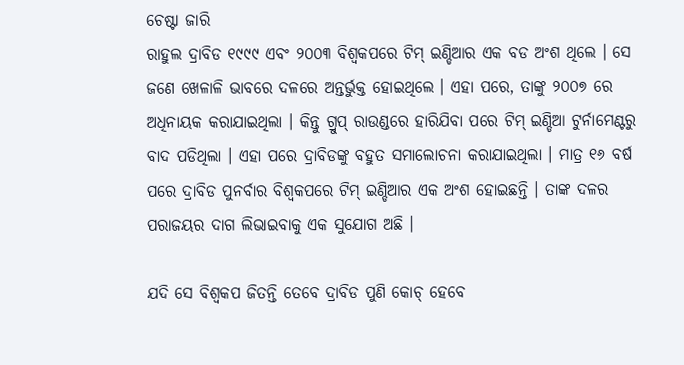ଚେଷ୍ଟା ଜାରି
ରାହୁଲ ଦ୍ରାବିଡ ୧୯୯୯ ଏବଂ ୨୦୦୩ ବିଶ୍ୱକପରେ ଟିମ୍ ଇଣ୍ଡିଆର ଏକ ବଡ ଅଂଶ ଥିଲେ । ସେ ଜଣେ ଖେଳାଳି ଭାବରେ ଦଳରେ ଅନ୍ତର୍ଭୁକ୍ତ ହୋଇଥିଲେ । ଏହା ପରେ, ତାଙ୍କୁ ୨୦୦୭ ରେ ଅଧିନାୟକ କରାଯାଇଥିଲା । କିନ୍ତୁ ଗ୍ରୁପ୍ ରାଉଣ୍ଡରେ ହାରିଯିବା ପରେ ଟିମ୍ ଇଣ୍ଡିଆ ଟୁର୍ନାମେଣ୍ଟରୁ ବାଦ ପଡିଥିଲା । ଏହା ପରେ ଦ୍ରାବିଡଙ୍କୁ ବହୁତ ସମାଲୋଚନା କରାଯାଇଥିଲା । ମାତ୍ର ୧୬ ବର୍ଷ ପରେ ଦ୍ରାବିଡ ପୁନର୍ବାର ବିଶ୍ୱକପରେ ଟିମ୍ ଇଣ୍ଡିଆର ଏକ ଅଂଶ ହୋଇଛନ୍ତି । ତାଙ୍କ ଦଳର ପରାଜୟର ଦାଗ ଲିଭାଇବାକୁ ଏକ ସୁଯୋଗ ଅଛି ।

ଯଦି ସେ ବିଶ୍ୱକପ ଜିତନ୍ତି ତେବେ ଦ୍ରାବିଡ ପୁଣି କୋଚ୍ ହେବେ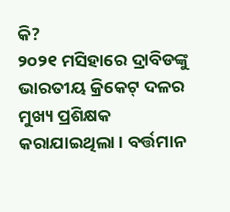କି?
୨୦୨୧ ମସିହାରେ ଦ୍ରାବିଡଙ୍କୁ ଭାରତୀୟ କ୍ରିକେଟ୍ ଦଳର ମୁଖ୍ୟ ପ୍ରଶିକ୍ଷକ କରାଯାଇଥିଲା । ବର୍ତ୍ତମାନ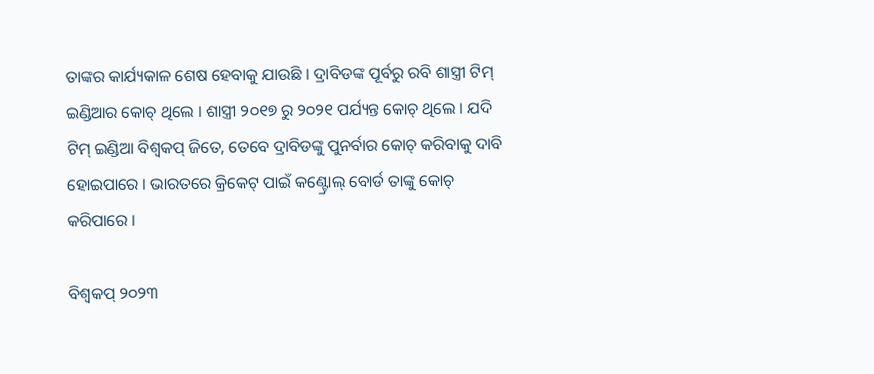ତାଙ୍କର କାର୍ଯ୍ୟକାଳ ଶେଷ ହେବାକୁ ଯାଉଛି । ଦ୍ରାବିଡଙ୍କ ପୂର୍ବରୁ ରବି ଶାସ୍ତ୍ରୀ ଟିମ୍ ଇଣ୍ଡିଆର କୋଚ୍ ଥିଲେ । ଶାସ୍ତ୍ରୀ ୨୦୧୭ ରୁ ୨୦୨୧ ପର୍ଯ୍ୟନ୍ତ କୋଚ୍ ଥିଲେ । ଯଦି ଟିମ୍ ଇଣ୍ଡିଆ ବିଶ୍ୱକପ୍ ଜିତେ, ତେବେ ଦ୍ରାବିଡଙ୍କୁ ପୁନର୍ବାର କୋଚ୍ କରିବାକୁ ଦାବି ହୋଇପାରେ । ଭାରତରେ କ୍ରିକେଟ୍ ପାଇଁ କଣ୍ଟ୍ରୋଲ୍ ବୋର୍ଡ ତାଙ୍କୁ କୋଚ୍ କରିପାରେ ।

ବିଶ୍ୱକପ୍ ୨୦୨୩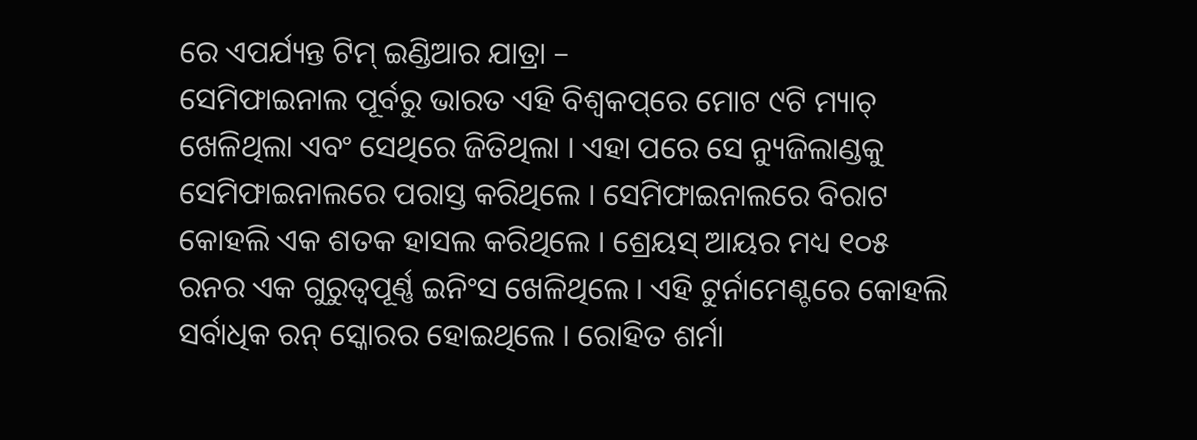ରେ ଏପର୍ଯ୍ୟନ୍ତ ଟିମ୍ ଇଣ୍ଡିଆର ଯାତ୍ରା –
ସେମିଫାଇନାଲ ପୂର୍ବରୁ ଭାରତ ଏହି ବିଶ୍ୱକପ୍‌ରେ ମୋଟ ୯ଟି ମ୍ୟାଚ୍ ଖେଳିଥିଲା ଏବଂ ସେଥିରେ ଜିତିଥିଲା । ଏହା ପରେ ସେ ନ୍ୟୁଜିଲାଣ୍ଡକୁ ସେମିଫାଇନାଲରେ ପରାସ୍ତ କରିଥିଲେ । ସେମିଫାଇନାଲରେ ବିରାଟ କୋହଲି ଏକ ଶତକ ହାସଲ କରିଥିଲେ । ଶ୍ରେୟସ୍ ଆୟର ମଧ୍ୟ ୧୦୫ ରନର ଏକ ଗୁରୁତ୍ୱପୂର୍ଣ୍ଣ ଇନିଂସ ଖେଳିଥିଲେ । ଏହି ଟୁର୍ନାମେଣ୍ଟରେ କୋହଲି ସର୍ବାଧିକ ରନ୍ ସ୍କୋରର ହୋଇଥିଲେ । ରୋହିତ ଶର୍ମା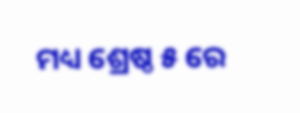ମଧ୍ୟ ଶ୍ରେଷ୍ଠ ୫ ରେ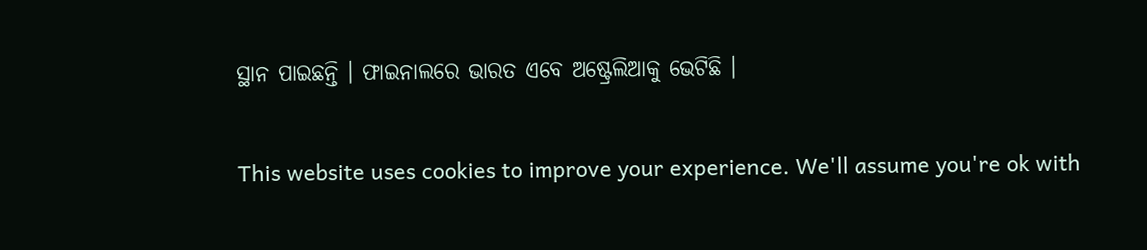ସ୍ଥାନ ପାଇଛନ୍ତି । ଫାଇନାଲରେ ଭାରତ ଏବେ ଅଷ୍ଟ୍ରେଲିଆକୁ ଭେଟିଛି ।

This website uses cookies to improve your experience. We'll assume you're ok with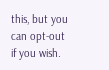this, but you can opt-out if you wish.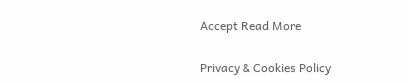Accept Read More

Privacy & Cookies Policy